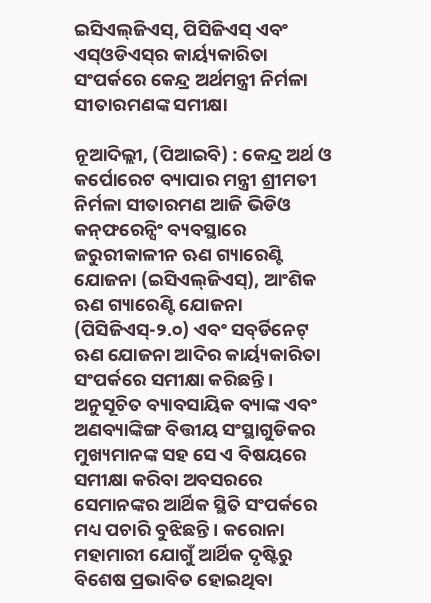ଇସିଏଲ୍‌ଜିଏସ୍‌, ପିସିଜିଏସ୍‌ ଏବଂ ଏସ୍‌ଓଡିଏସ୍‌ର କାର୍ୟ୍ୟକାରିତା ସଂପର୍କରେ କେନ୍ଦ୍ର ଅର୍ଥମନ୍ତ୍ରୀ ନିର୍ମଳା ସୀତାରମଣଙ୍କ ସମୀକ୍ଷା

ନୂଆଦିଲ୍ଲୀ, (ପିଆଇବି) : କେନ୍ଦ୍ର ଅର୍ଥ ଓ କର୍ପୋରେଟ ବ୍ୟାପାର ମନ୍ତ୍ରୀ ଶ୍ରୀମତୀ ନିର୍ମଳା ସୀତାରମଣ ଆଜି ଭିଡିଓ କନ୍‌ଫରେନ୍ସିଂ ବ୍ୟବସ୍ଥାରେ ଜରୁରୀକାଳୀନ ଋଣ ଗ୍ୟାରେଣ୍ଟି ଯୋଜନା (ଇସିଏଲ୍‌ଜିଏସ୍‌), ଆଂଶିକ ଋଣ ଗ୍ୟାରେଣ୍ଟି ଯୋଜନା (ପିସିଜିଏସ୍‌-୨.୦) ଏବଂ ସବ୍‌ର୍ଡିନେଟ୍‌ ଋଣ ଯୋଜନା ଆଦିର କାର୍ୟ୍ୟକାରିତା ସଂପର୍କରେ ସମୀକ୍ଷା କରିଛନ୍ତି । ଅନୁସୂଚିତ ବ୍ୟାବସାୟିକ ବ୍ୟାଙ୍କ ଏବଂ ଅଣବ୍ୟାଙ୍କିଙ୍ଗ ବିତ୍ତୀୟ ସଂସ୍ଥାଗୁଡିକର ମୁଖ୍ୟମାନଙ୍କ ସହ ସେ ଏ ବିଷୟରେ ସମୀକ୍ଷା କରିବା ଅବସରରେ ସେମାନଙ୍କର ଆର୍ଥିକ ସ୍ଥିତି ସଂପର୍କରେ ମଧ୍ୟ ପଚାରି ବୁଝିଛନ୍ତି । କରୋନା ମହାମାରୀ ଯୋଗୁଁ ଆର୍ଥିକ ଦୃଷ୍ଟିରୁ ବିଶେଷ ପ୍ରଭାବିତ ହୋଇଥିବା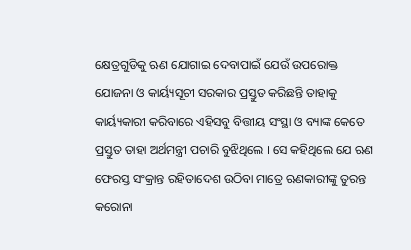କ୍ଷେତ୍ରଗୁଡିକୁ ଋଣ ଯୋଗାଇ ଦେବାପାଇଁ ଯେଉଁ ଉପରୋକ୍ତ ଯୋଜନା ଓ କାର୍ୟ୍ୟସୂଚୀ ସରକାର ପ୍ରସ୍ତୁତ କରିଛନ୍ତି ତାହାକୁ କାର୍ୟ୍ୟକାରୀ କରିବାରେ ଏହିସବୁ ବିତ୍ତୀୟ ସଂସ୍ଥା ଓ ବ୍ୟାଙ୍କ କେତେ ପ୍ରସ୍ତୁତ ତାହା ଅର୍ଥମନ୍ତ୍ରୀ ପଚାରି ବୁଝିଥିଲେ । ସେ କହିଥିଲେ ଯେ ଋଣ ଫେରସ୍ତ ସଂକ୍ରାନ୍ତ ରହିତାଦେଶ ଉଠିବା ମାତ୍ରେ ଋଣକାରୀଙ୍କୁ ତୁରନ୍ତ କରୋନା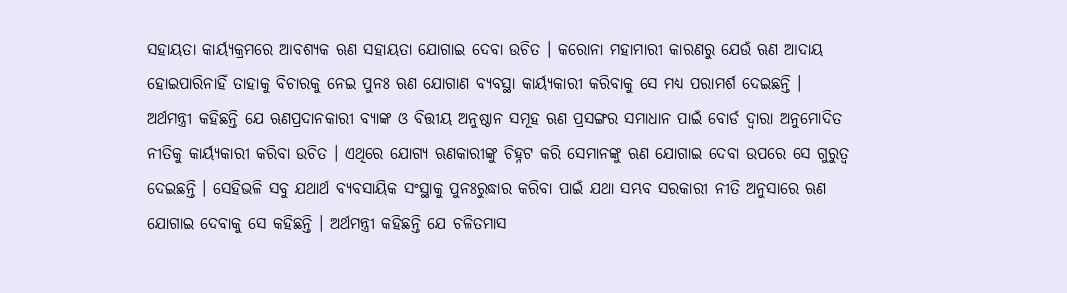ସହାୟତା କାର୍ୟ୍ୟକ୍ରମରେ ଆବଶ୍ୟକ ଋଣ ସହାୟତା ଯୋଗାଇ ଦେବା ଉଚିତ । କରୋନା ମହାମାରୀ କାରଣରୁ ଯେଉଁ ଋଣ ଆଦାୟ ହୋଇପାରିନାହିଁ ତାହାକୁ ବିଚାରକୁ ନେଇ ପୁନଃ ଋଣ ଯୋଗାଣ ବ୍ୟବସ୍ଥା କାର୍ୟ୍ୟକାରୀ କରିବାକୁ ସେ ମଧ୍ୟ ପରାମର୍ଶ ଦେଇଛନ୍ତି ।
ଅର୍ଥମନ୍ତ୍ରୀ କହିଛନ୍ତି ଯେ ଋଣପ୍ରଦାନକାରୀ ବ୍ୟାଙ୍କ ଓ ବିତ୍ତୀୟ ଅନୁଷ୍ଠାନ ସମୂହ ଋଣ ପ୍ରସଙ୍ଗର ସମାଧାନ ପାଇଁ ବୋର୍ଡ ଦ୍ୱାରା ଅନୁମୋଦିତ ନୀତିକୁ କାର୍ୟ୍ୟକାରୀ କରିବା ଉଚିତ । ଏଥିରେ ଯୋଗ୍ୟ ଋଣକାରୀଙ୍କୁ ଚିହ୍ନଟ କରି ସେମାନଙ୍କୁ ଋଣ ଯୋଗାଇ ଦେବା ଉପରେ ସେ ଗୁରୁତ୍ୱ ଦେଇଛନ୍ତି । ସେହିଭଳି ସବୁ ଯଥାର୍ଥ ବ୍ୟବସାୟିକ ସଂସ୍ଥାକୁ ପୁନଃରୁଦ୍ଧାର କରିବା ପାଇଁ ଯଥା ସମ୍ଭବ ସରକାରୀ ନୀତି ଅନୁସାରେ ଋଣ ଯୋଗାଇ ଦେବାକୁ ସେ କହିଛନ୍ତି । ଅର୍ଥମନ୍ତ୍ରୀ କହିଛନ୍ତି ଯେ ଚଳିତମାସ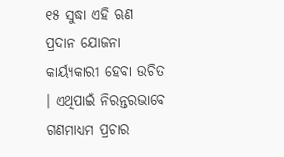୧୫ ସୁଦ୍ଧା ଏହି ଋଣ ପ୍ରଦାନ ଯୋଜନା କାର୍ୟ୍ୟକାରୀ ହେବା ଉଚିତ । ଏଥିପାଇଁ ନିରନ୍ତରଭାବେ ଗଣମାଧ୍ୟମ ପ୍ରଚାର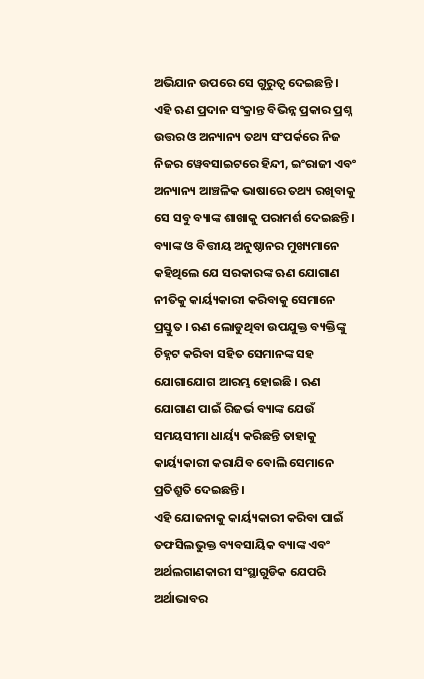ଅଭିଯାନ ଉପରେ ସେ ଗୁରୁତ୍ୱ ଦେଇଛନ୍ତି । ଏହି ଋଣ ପ୍ରଦାନ ସଂକ୍ରାନ୍ତ ବିଭିନ୍ନ ପ୍ରକାର ପ୍ରଶ୍ନ ଉତ୍ତର ଓ ଅନ୍ୟାନ୍ୟ ତଥ୍ୟ ସଂପର୍କରେ ନିଜ ନିଜର ୱେବସାଇଟରେ ହିନ୍ଦୀ, ଇଂରାଜୀ ଏବଂ ଅନ୍ୟାନ୍ୟ ଆଞ୍ଚଳିକ ଭାଷାରେ ତଥ୍ୟ ରଖିବାକୁ ସେ ସବୁ ବ୍ୟାଙ୍କ ଶାଖାକୁ ପରାମର୍ଶ ଦେଇଛନ୍ତି ।
ବ୍ୟାଙ୍କ ଓ ବିତ୍ତୀୟ ଅନୁଷ୍ଠାନର ମୁଖ୍ୟମାନେ କହିଥିଲେ ଯେ ସରକାରଙ୍କ ଋଣ ଯୋଗାଣ ନୀତିକୁ କାର୍ୟ୍ୟକାରୀ କରିବାକୁ ସେମାନେ ପ୍ରସ୍ତୁତ । ଋଣ ଲୋଡୁଥିବା ଉପଯୁକ୍ତ ବ୍ୟକ୍ତିଙ୍କୁ ଚିହ୍ନଟ କରିବା ସହିତ ସେମାନଙ୍କ ସହ ଯୋଗାଯୋଗ ଆରମ୍ଭ ହୋଇଛି । ଋଣ ଯୋଗାଣ ପାଇଁ ରିଜର୍ଭ ବ୍ୟାଙ୍କ ଯେଉଁ ସମୟସୀମା ଧାର୍ୟ୍ୟ କରିଛନ୍ତି ତାହାକୁ କାର୍ୟ୍ୟକାରୀ କରାଯିବ ବୋଲି ସେମାନେ ପ୍ରତିଶ୍ରୁତି ଦେଇଛନ୍ତି ।
ଏହି ଯୋଜନାକୁ କାର୍ୟ୍ୟକାରୀ କରିବା ପାଇଁ ତଫସିଲଭୁକ୍ତ ବ୍ୟବସାୟିକ ବ୍ୟାଙ୍କ ଏବଂ ଅର୍ଥଲଗାଣକାରୀ ସଂସ୍ଥାଗୁଡିକ ଯେପରି ଅର୍ଥାଭାବର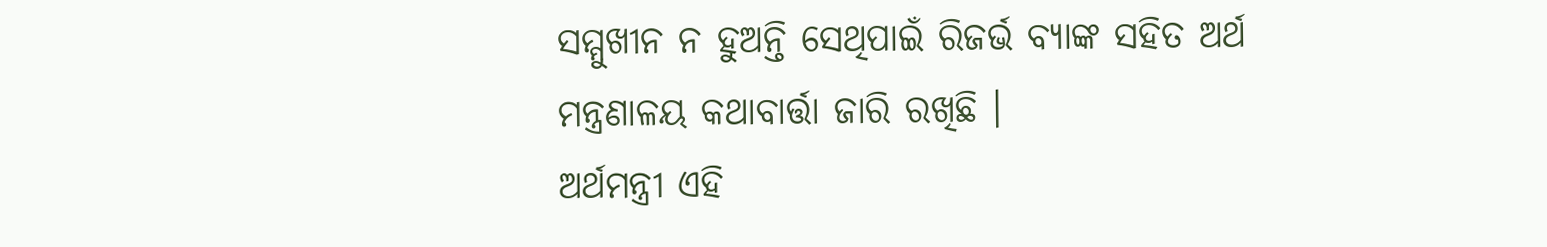ସମ୍ମୁଖୀନ ନ ହୁଅନ୍ତି ସେଥିପାଇଁ ରିଜର୍ଭ ବ୍ୟାଙ୍କ ସହିତ ଅର୍ଥ ମନ୍ତ୍ରଣାଳୟ କଥାବାର୍ତ୍ତା ଜାରି ରଖିଛି ।
ଅର୍ଥମନ୍ତ୍ରୀ ଏହି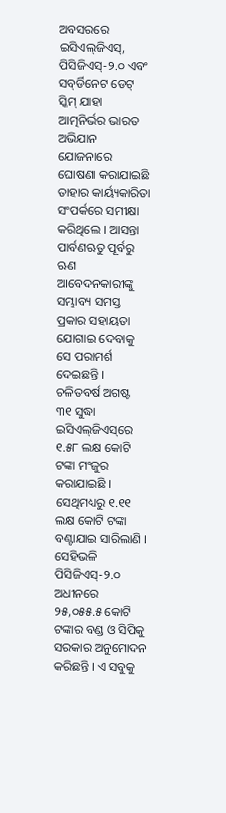ଅବସରରେ ଇସିଏଲ୍‌ଜିଏସ୍‌, ପିସିଜିଏସ୍‌-୨.୦ ଏବଂ ସବ୍‌ର୍ଡିନେଟ ଡେଟ୍‌ ସ୍କିମ୍‌ ଯାହା ଆତ୍ମନିର୍ଭର ଭାରତ ଅଭିଯାନ ଯୋଜନାରେ ଘୋଷଣା କରାଯାଇଛି ତାହାର କାର୍ୟ୍ୟକାରିତା ସଂପର୍କରେ ସମୀକ୍ଷା କରିଥିଲେ । ଆସନ୍ତା ପାର୍ବଣଋତୁ ପୂର୍ବରୁ ଋଣ ଆବେଦନକାରୀଙ୍କୁ ସମ୍ଭାବ୍ୟ ସମସ୍ତ ପ୍ରକାର ସହାୟତା ଯୋଗାଇ ଦେବାକୁ ସେ ପରାମର୍ଶ ଦେଇଛନ୍ତି । ଚଳିତବର୍ଷ ଅଗଷ୍ଟ ୩୧ ସୁଦ୍ଧା ଇସିଏଲ୍‌ଜିଏସ୍‌ରେ ୧.୫୮ ଲକ୍ଷ କୋଟି ଟଙ୍କା ମଂଜୁର କରାଯାଇଛି । ସେଥିମଧ୍ୟରୁ ୧.୧୧ ଲକ୍ଷ କୋଟି ଟଙ୍କା ବଣ୍ଟାଯାଇ ସାରିଲାଣି । ସେହିଭଳି ପିସିଜିଏସ୍‌-୨.୦ ଅଧୀନରେ ୨୫,୦୫୫.୫ କୋଟି ଟଙ୍କାର ବଣ୍ଡ ଓ ସିପିକୁ ସରକାର ଅନୁମୋଦନ କରିଛନ୍ତି । ଏ ସବୁକୁ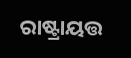ରାଷ୍ଟ୍ରାୟତ୍ତ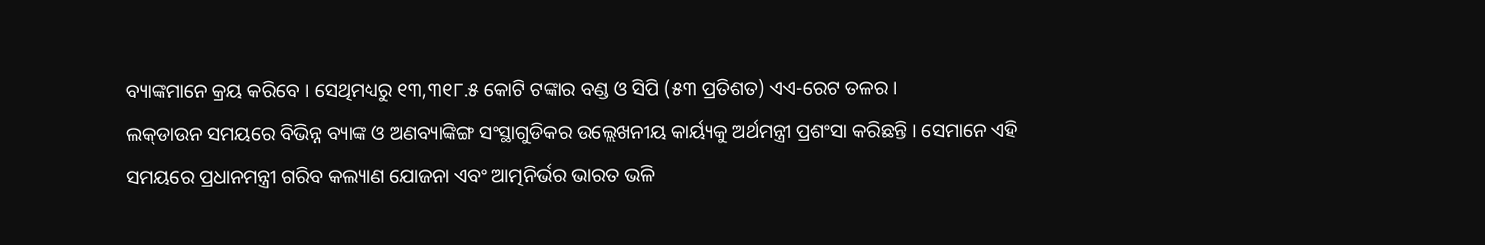ବ୍ୟାଙ୍କମାନେ କ୍ରୟ କରିବେ । ସେଥିମଧ୍ୟରୁ ୧୩,୩୧୮.୫ କୋଟି ଟଙ୍କାର ବଣ୍ଡ ଓ ସିପି (୫୩ ପ୍ରତିଶତ) ଏଏ-ରେଟ ତଳର ।
ଲକ୍‌ଡାଉନ ସମୟରେ ବିଭିନ୍ନ ବ୍ୟାଙ୍କ ଓ ଅଣବ୍ୟାଙ୍କିଙ୍ଗ ସଂସ୍ଥାଗୁଡିକର ଉଲ୍ଲେଖନୀୟ କାର୍ୟ୍ୟକୁ ଅର୍ଥମନ୍ତ୍ରୀ ପ୍ରଶଂସା କରିଛନ୍ତି । ସେମାନେ ଏହି ସମୟରେ ପ୍ରଧାନମନ୍ତ୍ରୀ ଗରିବ କଲ୍ୟାଣ ଯୋଜନା ଏବଂ ଆତ୍ମନିର୍ଭର ଭାରତ ଭଳି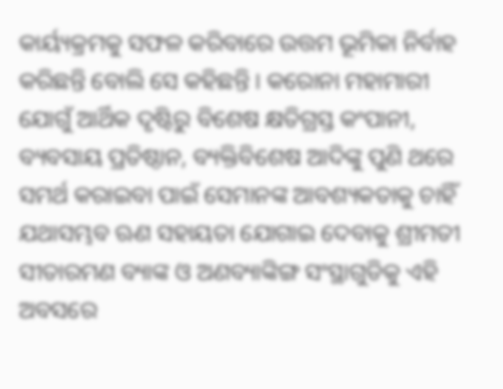କାର୍ୟ୍ୟକ୍ରମକୁ ସଫଳ କରିବାରେ ଉତ୍ତମ ଭୂମିକା ନିର୍ବାହ କରିଛନ୍ତି ବୋଲି ସେ କହିଛନ୍ତି । କରୋନା ମହାମାରୀ ଯୋଗୁଁ ଆର୍ଥିକ ଦୃଷ୍ଟିରୁ ବିଶେଷ କ୍ଷତିଗ୍ରସ୍ତ କଂପାନୀ, ବ୍ୟବସାୟ ପ୍ରତିଷ୍ଠାନ, ବ୍ୟକ୍ତିବିଶେଷ ଆଦିଙ୍କୁ ପୁଣି ଥରେ ସମର୍ଥ କରାଇବା ପାଇଁ ସେମାନଙ୍କ ଆବଶ୍ୟକତାକୁ ଚାହିଁ ଯଥାସମ୍ଭବ ଋଣ ସହାୟତା ଯୋଗାଇ ଦେବାକୁ ଶ୍ରୀମତୀ ସୀତାରମଣ ବ୍ୟାଙ୍କ ଓ ଅଣବ୍ୟାଙ୍କିଙ୍ଗ ସଂସ୍ଥାଗୁଡିକୁ ଏହି ଅବସରେ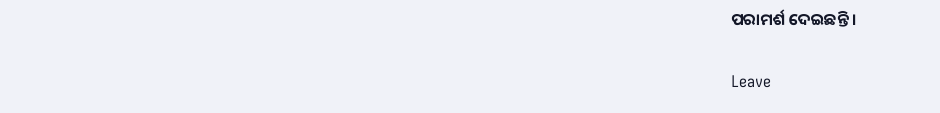ପରାମର୍ଶ ଦେଇଛନ୍ତି ।

Leave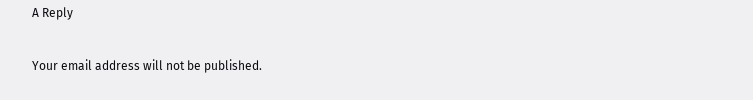A Reply

Your email address will not be published.